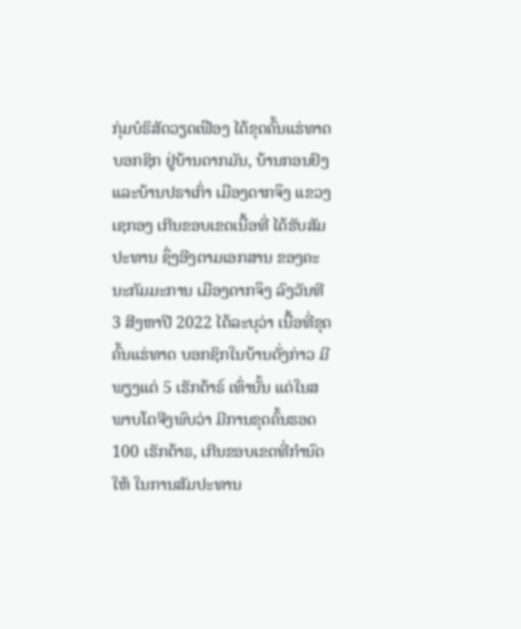ກຸ່ມບໍຣິສັດວຽດເຟືອງ ໄດ້ຂຸດຄົ້ນແຮ່ທາດບອກຊິກ ຢູ່ບ້ານດາກມັນ, ບ້ານກອນຢົງ ແລະບ້ານປຣາເກົ່າ ເມືອງດາກຈຶງ ແຂວງເຊກອງ ເກີນຂອບເຂດເນື້ອທີ່ ໄດ້ຮັບສັມປະທານ ຊຶ່ງອີງຕາມເອກສານ ຂອງຄະນະກັມມະການ ເມືອງດາກຈຶງ ລົງວັນທີ 3 ສີງຫາປີ 2022 ໄດ້ລະບຸວ່າ ເນື້ອທີ່ຂຸດຄົ້ນແຮ່ທາດ ບອກຊິກໃນບ້ານດັ່ງກ່າວ ມີພຽງແຕ່ 5 ເຮັກຕ້າຣ໌ ເທົ່ານັ້ນ ແຕ່ໃນສພາບໂຕຈີງພົບວ່າ ມີການຂຸດຄົ້ນຮອດ 100 ເຮັກຕ້າຣ, ເກີນຂອບເຂດທີ່ກຳນົດໃຫ້ ໃນການສັມປະທານ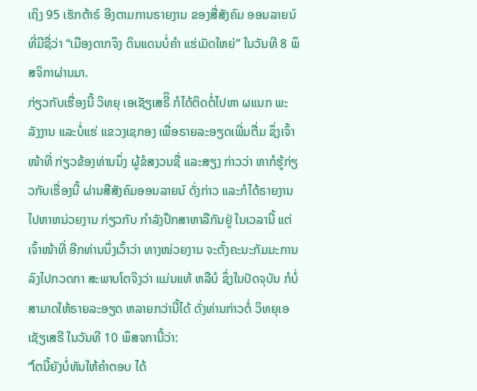ເຖິງ 95 ເຮັກຕ້າຣ໌ ອີງຕາມການຣາຍງານ ຂອງສື່ສັງຄົມ ອອນລາຍນ໌ ທີ່ມີຊື່ວ່າ “ເມືອງດາກຈຶງ ດິນແດນບໍ່ຄຳ ແຮ່ເມັດໃຫຍ່” ໃນວັນທີ 8 ພຶສຈິກາຜ່ານມາ.
ກ່ຽວກັບເຮື່ອງນີ້ ວິທຍຸ ເອເຊັຽເສຣີິ ກໍໄດ້ຕິດຕໍ່ໄປຫາ ຜແນກ ພະລັງງານ ແລະບໍ່ແຮ່ ແຂວງເຊກອງ ເພື່ອຣາຍລະອຽດເພີ່ມຕື່ມ ຊຶ່ງເຈົ້າໜ້າທີ່ ກ່ຽວຂ້ອງທ່ານນຶ່ງ ຜູ້ຂໍສງວນຊື່ ແລະສຽງ ກ່າວວ່າ ຫາກໍຮູ້ກ່ຽວກັບເຮື່ອງນີ້ ຜ່ານສືສັງຄົມອອນລາຍນ໌ ດັ່ງກ່າວ ແລະກໍໄດ້ຣາຍງານໄປຫາຫນ່ວຍງານ ກ່ຽວກັບ ກຳລັງປຶກສາຫາລືກັນຢູ່ ໃນເວລານີ້ ແຕ່ເຈົ້າໜ້າທີ່ ອີກທ່ານນຶ່ງເວົ້າວ່າ ທາງໜ່ວຍງານ ຈະຕັ້ງຄະນະກັມມະການລົງໄປກວດກາ ສະພາບໂຕຈິງວ່າ ແມ່ນແທ້ ຫລືບໍ ຊຶ່ງໃນປັດຈຸບັນ ກໍບໍ່ສາມາດໃຫ້ຣາຍລະອຽດ ຫລາຍກວ່ານີ້ໄດ້ ດັ່ງທ່ານກ່າວຕໍ່ ວິທຍຸເອເຊັຽເສຣີ ໃນວັນທີ 10 ພຶສຈການີ້ວ່າ:
“ໂຕນີ້ຍັງບໍ່ທັນໃຫ້ຄຳຕອບ ໄດ້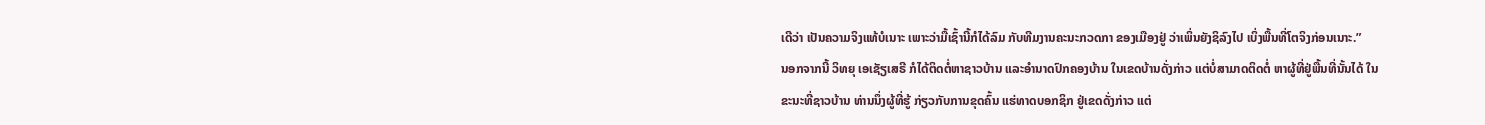ເດີວ່າ ເປັນຄວາມຈິງແທ້ບໍເນາະ ເພາະວ່າມື້ເຊົ້ານີ້ກໍໄດ້ລົມ ກັບທີມງານຄະນະກວດກາ ຂອງເມືອງຢູ່ ວ່າເພິ່ນຍັງຊິລົງໄປ ເບິ່ງພື້ນທີ່ໂຕຈິງກ່ອນເນາະ.”
ນອກຈາກນີ້ ວິທຍຸ ເອເຊັຽເສຣີ ກໍໄດ້ຕິດຕໍ່ຫາຊາວບ້ານ ແລະອຳນາດປົກຄອງບ້ານ ໃນເຂດບ້ານດັ່ງກ່າວ ແຕ່ບໍ່ສາມາດຕິດຕໍ່ ຫາຜູ້ທີ່ຢູ່ພື້ນທີ່ນັ້ນໄດ້ ໃນຂະນະທີ່ຊາວບ້ານ ທ່ານນຶ່ງຜູ້ທີ່ຮູ້ ກ່ຽວກັບການຂຸດຄົ້ນ ແຮ່ທາດບອກຊິກ ຢູ່ເຂດດັ່ງກ່າວ ແຕ່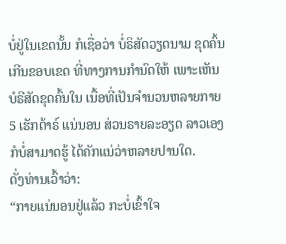ບໍ່ຢູ່ໃນເຂດນັ້ນ ກໍເຊື່ອວ່າ ບໍ່ຣິສັດວຽດນາມ ຂຸດຄົ້ນເກີນຂອບເຂດ ທີ່ທາງການກຳນົດໃຫ້ ເພາະເຫັນບໍຣີສັດຂຸດຄົ້ນໃນ ເນື້ອທີ່ເປັນຈຳນວນຫລາຍກາຍ 5 ເຮັກຕ້າຣ໌ ແນ່ນອນ ສ່ວນຣາຍລະອຽດ ລາວເອງກໍບໍ່ສາມາດຮູ້ ໄດ້ຄັກແນ່ວ່າຫລາຍປານໃດ.
ດັ່ງທ່ານເວົ້າວ່າ:
“ກາຍແນ່ນອນຢູ່ແລ້ວ ກະບໍ່ເຂົ້າໃຈ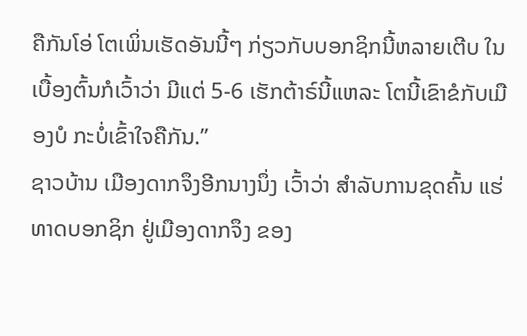ຄືກັນໂອ່ ໂຕເພິ່ນເຮັດອັນນີ້ໆ ກ່ຽວກັບບອກຊິກນີ້ຫລາຍເຕີບ ໃນເບື້ອງຕົ້ນກໍເວົ້າວ່າ ມີແຕ່ 5-6 ເຮັກຕ້າຣ໌ນີ້ແຫລະ ໂຕນີ້ເຂົາຂໍກັບເມືອງບໍ ກະບໍ່ເຂົ້າໃຈຄືກັນ.”
ຊາວບ້ານ ເມືອງດາກຈຶງອີກນາງນຶ່ງ ເວົ້າວ່າ ສຳລັບການຂຸດຄົ້ນ ແຮ່ທາດບອກຊິກ ຢູ່ເມືອງດາກຈຶງ ຂອງ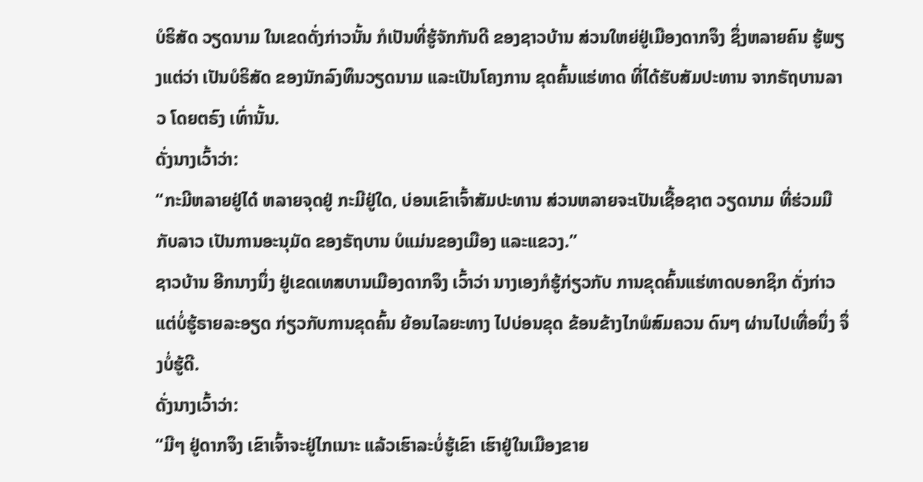ບໍຣິສັດ ວຽດນາມ ໃນເຂດດັ່ງກ່າວນັ້ນ ກໍເປັນທີ່ຮູ້ຈັກກັນດີ ຂອງຊາວບ້ານ ສ່ວນໃຫຍ່ຢູ່ເມືອງດາກຈຶງ ຊຶ່ງຫລາຍຄົນ ຮູ້ພຽງແຕ່ວ່າ ເປັນບໍຣິສັດ ຂອງນັກລົງທຶນວຽດນາມ ແລະເປັນໂຄງການ ຂຸດຄົ້ນແຮ່ທາດ ທີ່ໄດ້ຮັບສັມປະທານ ຈາກຣັຖບານລາວ ໂດຍຕຣົງ ເທົ່ານັ້ນ.
ດັ່ງນາງເວົ້າວ່າ:
“ກະມີຫລາຍຢູ່ໄດ໋ ຫລາຍຈຸດຢູ່ ກະມີຢູ່ໃດ, ບ່ອນເຂົາເຈົ້າສັມປະທານ ສ່ວນຫລາຍຈະເປັນເຊື້ອຊາຕ ວຽດນາມ ທີ່ຮ່ວມມືກັບລາວ ເປັນການອະນຸມັດ ຂອງຣັຖບານ ບໍແມ່ນຂອງເມືອງ ແລະແຂວງ.”
ຊາວບ້ານ ອີກນາງນຶ່ງ ຢູ່ເຂດເທສບານເມືອງດາກຈຶງ ເວົ້າວ່າ ນາງເອງກໍຮູ້ກ່ຽວກັບ ການຂຸດຄົ້ນແຮ່ທາດບອກຊິກ ດັ່ງກ່າວ ແຕ່ບໍ່ຮູ້ຣາຍລະອຽດ ກ່ຽວກັບການຂຸດຄົ້ນ ຍ້ອນໄລຍະທາງ ໄປບ່ອນຂຸດ ຂ້ອນຂ້າງໄກພໍສົມຄວນ ດົນໆ ຜ່ານໄປເທື່ອນຶ່ງ ຈຶ່ງບໍ່ຮູ້ດີ.
ດັ່ງນາງເວົ້າວ່າ:
“ມີໆ ຢູ່ດາກຈຶງ ເຂົາເຈົ້າຈະຢູ່ໄກເນາະ ແລ້ວເຮົາລະບໍ່ຮູ້ເຂົາ ເຮົາຢູ່ໃນເມືອງຂາຍ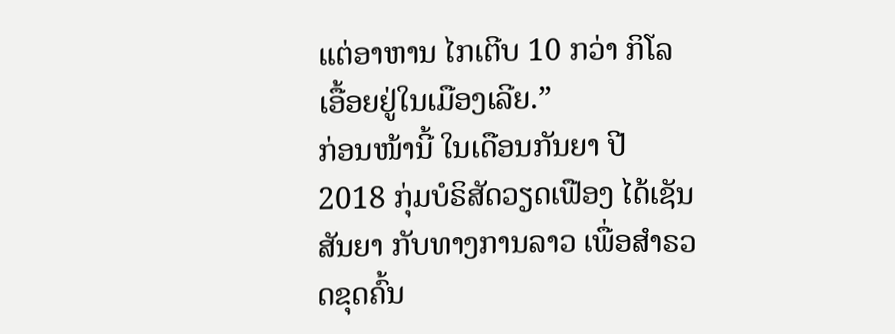ແຕ່ອາຫານ ໄກເຕີບ 10 ກວ່າ ກິໂລ ເອື້ອຍຢູ່ໃນເມືອງເລີຍ.”
ກ່ອນໜ້ານີ້ ໃນເດືອນກັນຍາ ປີ 2018 ກຸ່ມບໍຣິສັດວຽດເຟືອງ ໄດ້ເຊັນສັນຍາ ກັບທາງການລາວ ເພື່ອສຳຣວດຂຸດຄົ້ນ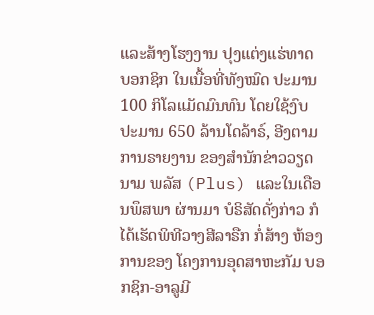ແລະສ້າງໂຮງງານ ປຸງແຕ່ງແຮ່ທາດ ບອກຊິກ ໃນເນື້ອທີ່ທັງໝົດ ປະມານ 100 ກິໂລແມັດມົນທົນ ໂດຍໃຊ້ງົບປະມານ 650 ລ້ານໂດລ້າຣ໌, ອີງຕາມການຣາຍງານ ຂອງສຳນັກຂ່າວວຽດນາມ ພລັສ (Plus) ແລະໃນເດືອນພຶສພາ ຜ່ານມາ ບໍຣິສັດດັ່ງກ່າວ ກໍໄດ້ເຮັດພິທີວາງສີລາຣືກ ກໍ່ສ້າງ ຫ້ອງການຂອງ ໂຄງການອຸດສາຫະກັມ ບອກຊິກ-ອາລູມີ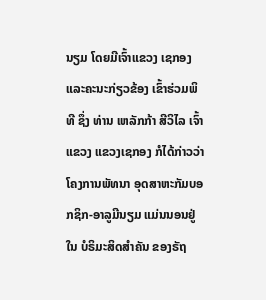ນຽມ ໂດຍມີເຈົ້າແຂວງ ເຊກອງ ແລະຄະນະກ່ຽວຂ້ອງ ເຂົ້າຮ່ວມພິທີ ຊຶ່ງ ທ່ານ ເຫລັກກ້າ ສີວິໄລ ເຈົ້າແຂວງ ແຂວງເຊກອງ ກໍໄດ້ກ່າວວ່າ ໂຄງການພັທນາ ອຸດສາຫະກັມບອກຊິກ-ອາລູມີນຽມ ແມ່ນນອນຢູ່ໃນ ບໍຣິມະສິດສຳຄັນ ຂອງຣັຖ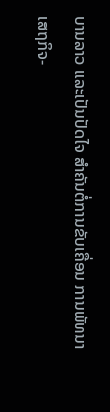ບານລາວ ແລະເປັນປັດໄຈ ສຳຄັນຕໍ່ການຂັບເຄື່ອນ ການພັທນາເສຖກິຈ-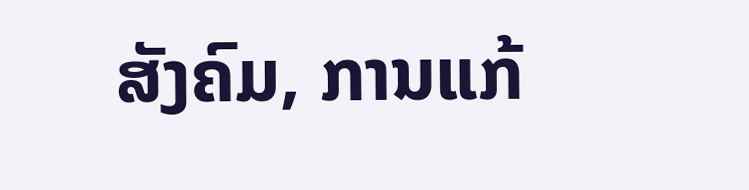ສັງຄົມ, ການແກ້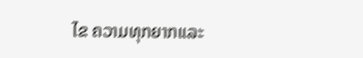ໄຂ ຄວາມທຸກຍາກແລະ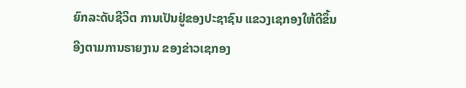ຍົກລະດັບຊີວິຕ ການເປັນຢູ່ຂອງປະຊາຊົນ ແຂວງເຊກອງໃຫ້ດີຂຶ້ນ ອີງຕາມການຣາຍງານ ຂອງຂ່າວເຊກອງ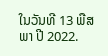ໃນວັນທີ 13 ພືສພາ ປີ 2022.